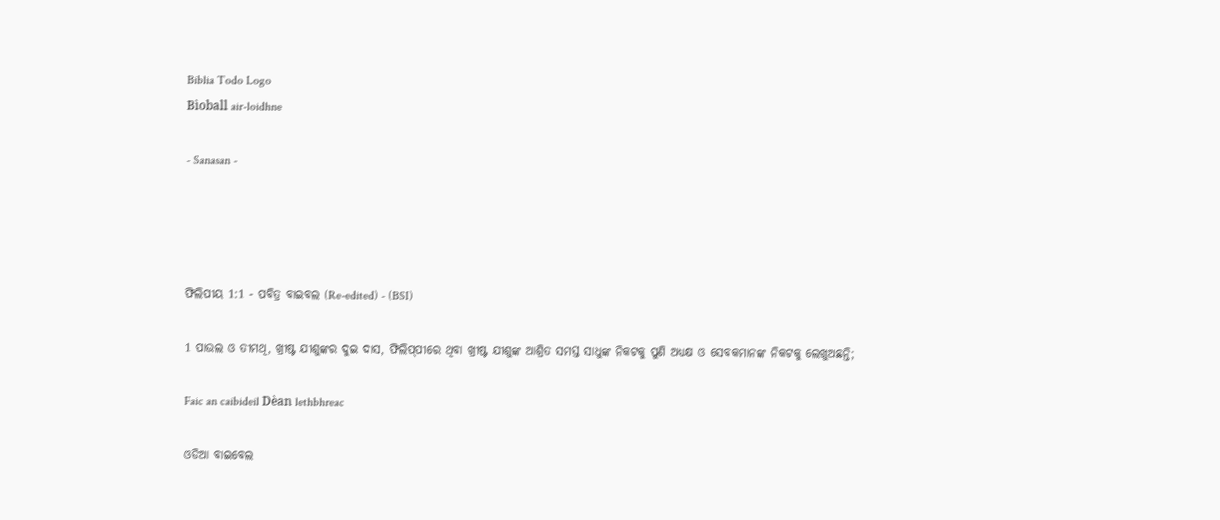Biblia Todo Logo
Bìoball air-loidhne

- Sanasan -




ଫିଲିପୀୟ 1:1 - ପବିତ୍ର ବାଇବଲ (Re-edited) - (BSI)

1 ପାଉଲ ଓ ତୀମଥି, ଖ୍ରୀଷ୍ଟ ଯୀଶୁଙ୍କର ଦୁଇ ଦାସ, ଫିଲିପ୍‍ପୀରେ ଥିବା ଖ୍ରୀଷ୍ଟ ଯୀଶୁଙ୍କ ଆଶ୍ରିତ ସମସ୍ତ ସାଧୁଙ୍କ ନିକଟକୁ ପୁଣି ଅଧ୍ୟକ୍ଷ ଓ ସେବକମାନଙ୍କ ନିକଟକୁ ଲେଖୁଅଛନ୍ତି;

Faic an caibideil Dèan lethbhreac

ଓଡିଆ ବାଇବେଲ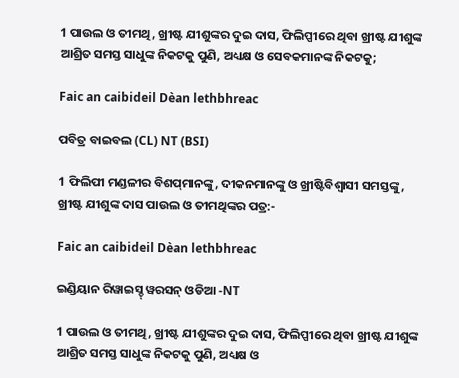1 ପାଉଲ ଓ ତୀମଥି, ଖ୍ରୀଷ୍ଟ ଯୀଶୁଙ୍କର ଦୁଇ ଦାସ, ଫିଲିପ୍ପୀରେ ଥିବା ଖ୍ରୀଷ୍ଟ ଯୀଶୁଙ୍କ ଆଶ୍ରିତ ସମସ୍ତ ସାଧୁଙ୍କ ନିକଟକୁ ପୁଣି, ଅଧ୍ୟକ୍ଷ ଓ ସେବକମାନଙ୍କ ନିକଟକୁ;

Faic an caibideil Dèan lethbhreac

ପବିତ୍ର ବାଇବଲ (CL) NT (BSI)

1 ଫିଲିପୀ ମଣ୍ଡଳୀର ବିଶପ୍‌ମାନଙ୍କୁ, ଦୀକନମାନଙ୍କୁ ଓ ଖ୍ରୀଷ୍ଟିବିଶ୍ୱାସୀ ସମସ୍ତଙ୍କୁ, ଖ୍ରୀଷ୍ଟ ଯୀଶୁଙ୍କ ଦାସ ପାଉଲ ଓ ତୀମଥିଙ୍କର ପତ୍ର:-

Faic an caibideil Dèan lethbhreac

ଇଣ୍ଡିୟାନ ରିୱାଇସ୍ଡ୍ ୱରସନ୍ ଓଡିଆ -NT

1 ପାଉଲ ଓ ତୀମଥି, ଖ୍ରୀଷ୍ଟ ଯୀଶୁଙ୍କର ଦୁଇ ଦାସ, ଫିଲିପ୍ପୀରେ ଥିବା ଖ୍ରୀଷ୍ଟ ଯୀଶୁଙ୍କ ଆଶ୍ରିତ ସମସ୍ତ ସାଧୁଙ୍କ ନିକଟକୁ ପୁଣି, ଅଧ୍ୟକ୍ଷ ଓ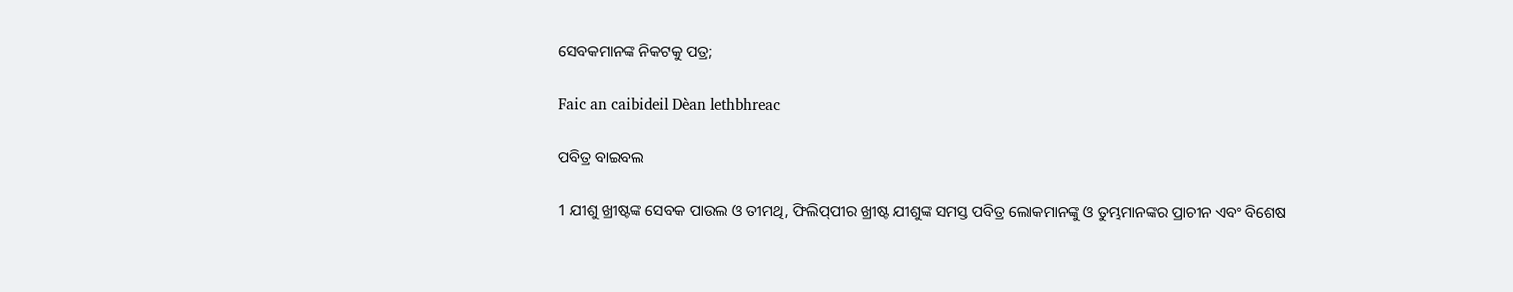ସେବକମାନଙ୍କ ନିକଟକୁ ପତ୍ର;

Faic an caibideil Dèan lethbhreac

ପବିତ୍ର ବାଇବଲ

1 ଯୀଶୁ ଖ୍ରୀଷ୍ଟଙ୍କ ସେବକ ପାଉଲ ଓ ତୀମଥି, ଫିଲି‌ପ୍‌ପୀର ଖ୍ରୀଷ୍ଟ ଯୀଶୁଙ୍କ ସମସ୍ତ ପବିତ୍ର ଲୋକମାନଙ୍କୁ ଓ ତୁମ୍ଭମାନଙ୍କର ପ୍ରାଚୀନ ଏବଂ ବିଶେଷ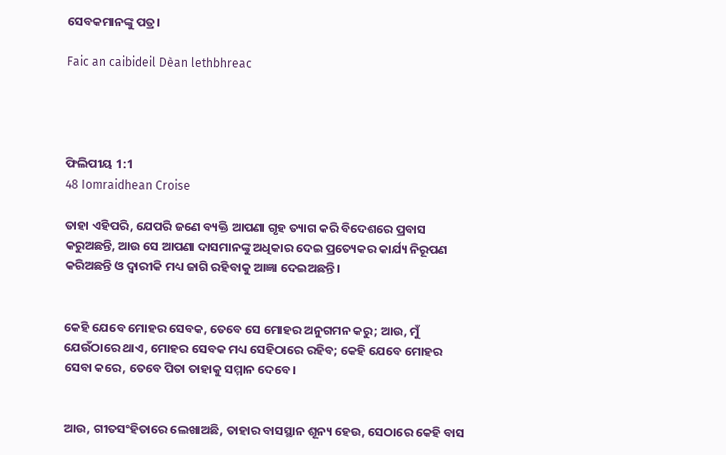ସେବକମାନଙ୍କୁ ପତ୍ର।

Faic an caibideil Dèan lethbhreac




ଫିଲିପୀୟ 1:1
48 Iomraidhean Croise

ତାହା ଏହିପରି, ଯେପରି ଜଣେ ବ୍ୟକ୍ତି ଆପଣା ଗୃହ ତ୍ୟାଗ କରି ବିଦେଶରେ ପ୍ରବାସ କରୁଅଛନ୍ତି, ଆଉ ସେ ଆପଣା ଦାସମାନଙ୍କୁ ଅଧିକାର ଦେଇ ପ୍ରତ୍ୟେକର କାର୍ଯ୍ୟ ନିରୂପଣ କରିଅଛନ୍ତି ଓ ଦ୍ଵାରୀକି ମଧ୍ୟ ଜାଗି ରହିବାକୁ ଆଜ୍ଞା ଦେଇଅଛନ୍ତି।


କେହି ଯେବେ ମୋହର ସେବକ, ତେବେ ସେ ମୋହର ଅନୁଗମନ କରୁ; ଆଉ, ମୁଁ ଯେଉଁଠାରେ ଥାଏ, ମୋହର ସେବକ ମଧ୍ୟ ସେହିଠାରେ ରହିବ; କେହି ଯେବେ ମୋହର ସେବା କରେ, ତେବେ ପିତା ତାହାକୁ ସମ୍ମାନ ଦେବେ।


ଆଉ, ଗୀତସଂହିତାରେ ଲେଖାଅଛି, ତାହାର ବାସସ୍ଥାନ ଶୂନ୍ୟ ହେଉ, ସେଠାରେ କେହି ବାସ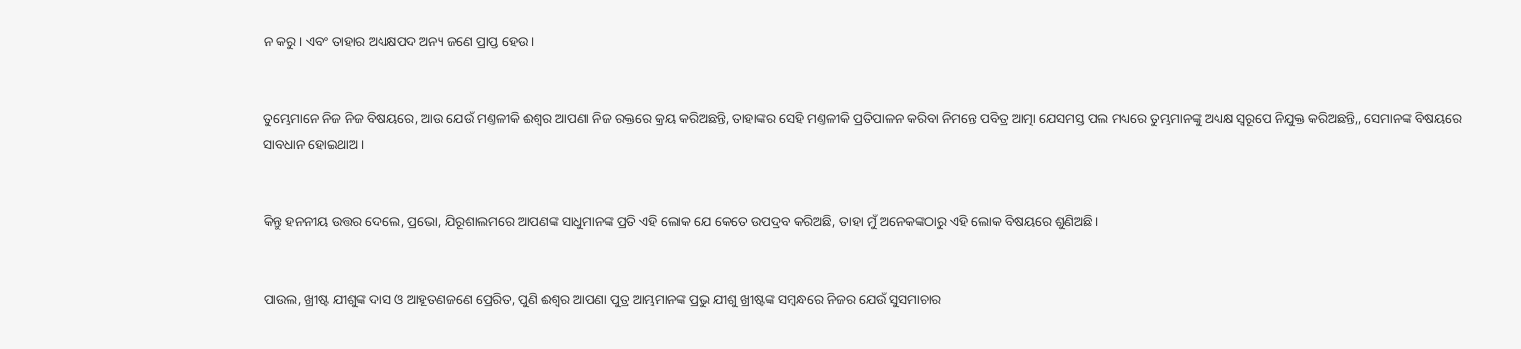ନ କରୁ। ଏବଂ ତାହାର ଅଧ୍ୟକ୍ଷପଦ ଅନ୍ୟ ଜଣେ ପ୍ରାପ୍ତ ହେଉ।


ତୁମ୍ଭେମାନେ ନିଜ ନିଜ ବିଷୟରେ, ଆଉ ଯେଉଁ ମଣ୍ତଳୀକି ଈଶ୍ଵର ଆପଣା ନିଜ ରକ୍ତରେ କ୍ରୟ କରିଅଛନ୍ତି, ତାହାଙ୍କର ସେହି ମଣ୍ତଳୀକି ପ୍ରତିପାଳନ କରିବା ନିମନ୍ତେ ପବିତ୍ର ଆତ୍ମା ଯେସମସ୍ତ ପଲ ମଧ୍ୟରେ ତୁମ୍ଭମାନଙ୍କୁ ଅଧ୍ୟକ୍ଷ ସ୍ଵରୂପେ ନିଯୁକ୍ତ କରିଅଛନ୍ତି,, ସେମାନଙ୍କ ବିଷୟରେ ସାବଧାନ ହୋଇଥାଅ।


କିନ୍ତୁ ହନନୀୟ ଉତ୍ତର ଦେଲେ, ପ୍ରଭୋ, ଯିରୂଶାଲମରେ ଆପଣଙ୍କ ସାଧୁମାନଙ୍କ ପ୍ରତି ଏହି ଲୋକ ଯେ କେତେ ଉପଦ୍ରବ କରିଅଛି, ତାହା ମୁଁ ଅନେକଙ୍କଠାରୁ ଏହି ଲୋକ ବିଷୟରେ ଶୁଣିଅଛି।


ପାଉଲ, ଖ୍ରୀଷ୍ଟ ଯୀଶୁଙ୍କ ଦାସ ଓ ଆହୂତଣଜଣେ ପ୍ରେରିତ, ପୁଣି ଈଶ୍ଵର ଆପଣା ପୁତ୍ର ଆମ୍ଭମାନଙ୍କ ପ୍ରଭୁ ଯୀଶୁ ଖ୍ରୀଷ୍ଟଙ୍କ ସମ୍ଵନ୍ଧରେ ନିଜର ଯେଉଁ ସୁସମାଚାର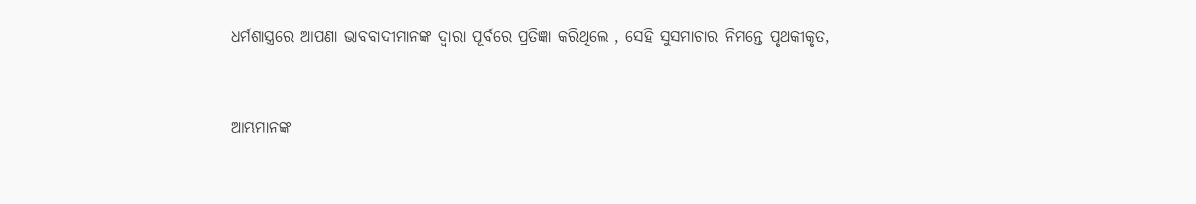ଧର୍ମଶାସ୍ତ୍ରରେ ଆପଣା ଭାବବାଦୀମାନଙ୍କ ଦ୍ଵାରା ପୂର୍ବରେ ପ୍ରତିଜ୍ଞା କରିଥିଲେ , ସେହି ସୁସମାଚାର ନିମନ୍ତେ ପୃଥକୀକୃତ,


ଆମ୍ଭମାନଙ୍କ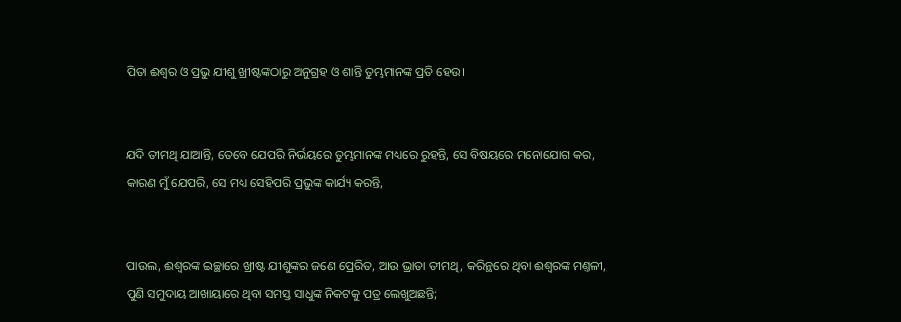ପିତା ଈଶ୍ଵର ଓ ପ୍ରଭୁ ଯୀଶୁ ଖ୍ରୀଷ୍ଟଙ୍କଠାରୁ ଅନୁଗ୍ରହ ଓ ଶାନ୍ତି ତୁମ୍ଭମାନଙ୍କ ପ୍ରତି ହେଉ।


ଯଦି ତୀମଥି ଯାଆନ୍ତି, ତେବେ ଯେପରି ନିର୍ଭୟରେ ତୁମ୍ଭମାନଙ୍କ ମଧ୍ୟରେ ରୁହନ୍ତି, ସେ ବିଷୟରେ ମନୋଯୋଗ କର, କାରଣ ମୁଁ ଯେପରି, ସେ ମଧ୍ୟ ସେହିପରି ପ୍ରଭୁଙ୍କ କାର୍ଯ୍ୟ କରନ୍ତି,


ପାଉଲ, ଈଶ୍ଵରଙ୍କ ଇଚ୍ଛାରେ ଖ୍ରୀଷ୍ଟ ଯୀଶୁଙ୍କର ଜଣେ ପ୍ରେରିତ, ଆଉ ଭ୍ରାତା ତୀମଥି, କରିନ୍ଥରେ ଥିବା ଈଶ୍ଵରଙ୍କ ମଣ୍ତଳୀ, ପୁଣି ସମୁଦାୟ ଆଖାୟାରେ ଥିବା ସମସ୍ତ ସାଧୁଙ୍କ ନିକଟକୁ ପତ୍ର ଲେଖୁଅଛନ୍ତି;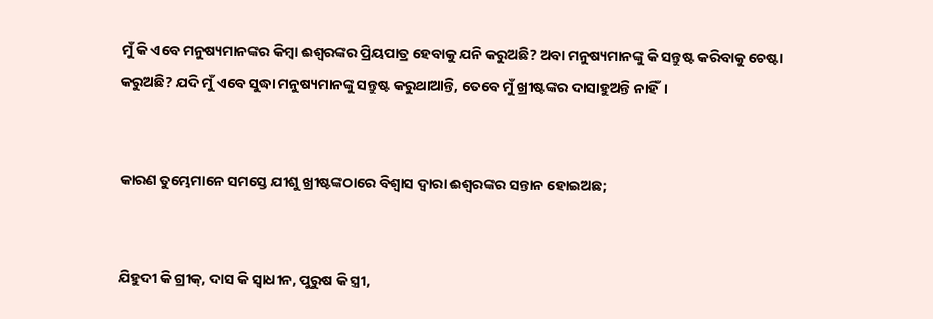ମୁଁ କି ଏବେ ମନୁଷ୍ୟମାନଙ୍କର କିମ୍ଵା ଈଶ୍ଵରଙ୍କର ପ୍ରିୟପାତ୍ର ହେବାକୁ ଯନି କରୁଅଛି? ଅବା ମନୁଷ୍ୟମାନଙ୍କୁ କି ସନ୍ତୁଷ୍ଟ କରିବାକୁ ଚେଷ୍ଟା କରୁଅଛି? ଯଦି ମୁଁ ଏବେ ସୁଦ୍ଧା ମନୁଷ୍ୟମାନଙ୍କୁ ସନ୍ତୁଷ୍ଟ କରୁଥାଆନ୍ତି, ତେବେ ମୁଁ ଖ୍ରୀଷ୍ଟଙ୍କର ଦାସାହୁଅନ୍ତି ନାହିଁ।


କାରଣ ତୁମ୍ଭେମାନେ ସମସ୍ତେ ଯୀଶୁ ଖ୍ରୀଷ୍ଟଙ୍କଠାରେ ବିଶ୍ଵାସ ଦ୍ଵାରା ଈଶ୍ଵରଙ୍କର ସନ୍ତାନ ହୋଇଅଛ;


ଯିହୁଦୀ କି ଗ୍ରୀକ୍, ଦାସ କି ସ୍ଵାଧୀନ, ପୁରୁଷ କି ସ୍ତ୍ରୀ,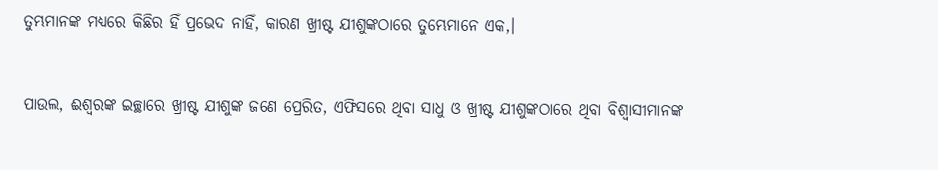ତୁମ୍ଭମାନଙ୍କ ମଧ୍ୟରେ କିଛିର ହିଁ ପ୍ରଭେଦ ନାହିଁ, କାରଣ ଖ୍ରୀଷ୍ଟ ଯୀଶୁଙ୍କଠାରେ ତୁମ୍ଭେମାନେ ଏକ,।


ପାଉଲ, ଈଶ୍ଵରଙ୍କ ଇଚ୍ଛାରେ ଖ୍ରୀଷ୍ଟ ଯୀଶୁଙ୍କ ଜଣେ ପ୍ରେରିତ, ଏଫିସରେ ଥିବା ସାଧୁ ଓ ଖ୍ରୀଷ୍ଟ ଯୀଶୁଙ୍କଠାରେ ଥିବା ବିଶ୍ଵାସୀମାନଙ୍କ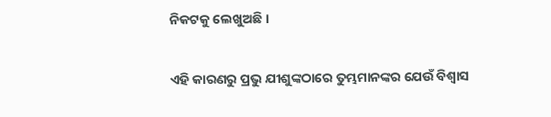ନିକଟକୁ ଲେଖୁଅଛି।


ଏହି କାରଣରୁ ପ୍ରଭୁ ଯୀଶୁଙ୍କଠାରେ ତୁମ୍ଭମାନଙ୍କର ଯେଉଁ ବିଶ୍ଵାସ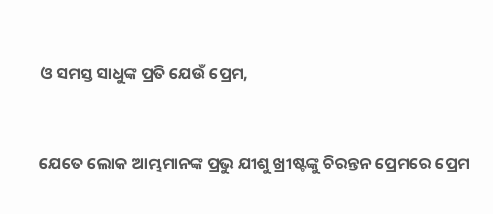ଓ ସମସ୍ତ ସାଧୁଙ୍କ ପ୍ରତି ଯେଉଁ ପ୍ରେମ,


ଯେତେ ଲୋକ ଆମ୍ଭମାନଙ୍କ ପ୍ରଭୁ ଯୀଶୁ ଖ୍ରୀଷ୍ଟଙ୍କୁ ଚିରନ୍ତନ ପ୍ରେମରେ ପ୍ରେମ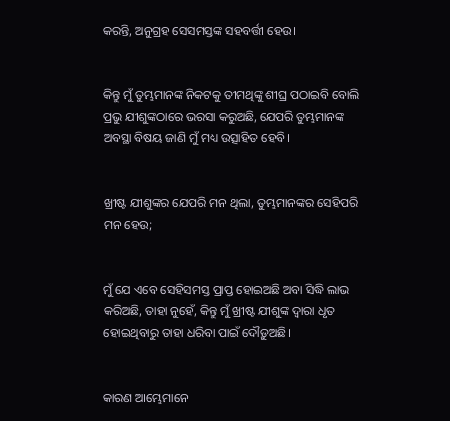କରନ୍ତି, ଅନୁଗ୍ରହ ସେସମସ୍ତଙ୍କ ସହବର୍ତ୍ତୀ ହେଉ।


କିନ୍ତୁ ମୁଁ ତୁମ୍ଭମାନଙ୍କ ନିକଟକୁ ତୀମଥିଙ୍କୁ ଶୀଘ୍ର ପଠାଇବି ବୋଲି ପ୍ରଭୁ ଯୀଶୁଙ୍କଠାରେ ଭରସା କରୁଅଛି, ଯେପରି ତୁମ୍ଭମାନଙ୍କ ଅବସ୍ଥା ବିଷୟ ଜାଣି ମୁଁ ମଧ୍ୟ ଉତ୍ସାହିତ ହେବି।


ଖ୍ରୀଷ୍ଟ ଯୀଶୁଙ୍କର ଯେପରି ମନ ଥିଲା, ତୁମ୍ଭମାନଙ୍କର ସେହିପରି ମନ ହେଉ;


ମୁଁ ଯେ ଏବେ ସେହିସମସ୍ତ ପ୍ରାପ୍ତ ହୋଇଅଛି ଅବା ସିଦ୍ଧି ଲାଭ କରିଅଛି, ତାହା ନୁହେଁ, କିନ୍ତୁ ମୁଁ ଖ୍ରୀଷ୍ଟ ଯୀଶୁଙ୍କ ଦ୍ଵାରା ଧୃତ ହୋଇଥିବାରୁ ତାହା ଧରିବା ପାଇଁ ଦୌଡ଼ୁଅଛି।


କାରଣ ଆମ୍ଭେମାନେ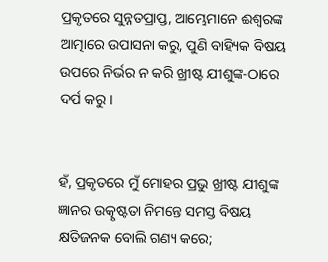ପ୍ରକୃତରେ ସୁନ୍ନତପ୍ରାପ୍ତ, ଆମ୍ଭେମାନେ ଈଶ୍ଵରଙ୍କ ଆତ୍ମାରେ ଉପାସନା କରୁ, ପୁଣି ବାହ୍ୟିକ ବିଷୟ ଉପରେ ନିର୍ଭର ନ କରି ଖ୍ରୀଷ୍ଟ ଯୀଶୁଙ୍କ-ଠାରେ ଦର୍ପ କରୁ।


ହଁ, ପ୍ରକୃତରେ ମୁଁ ମୋହର ପ୍ରଭୁ ଖ୍ରୀଷ୍ଟ ଯୀଶୁଙ୍କ ଜ୍ଞାନର ଉତ୍କୃଷ୍ଟତା ନିମନ୍ତେ ସମସ୍ତ ବିଷୟ କ୍ଷତିଜନକ ବୋଲି ଗଣ୍ୟ କରେ;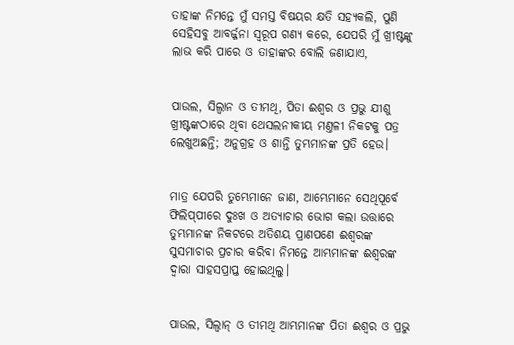ତାହାଙ୍କ ନିମନ୍ତେ ମୁଁ ସମସ୍ତ ବିଷୟର କ୍ଷତି ସହ୍ୟକଲି, ପୁଣି ସେହିସବୁ ଆବର୍ଜ୍ଜନା ସ୍ଵରୂପ ଗଣ୍ୟ କରେ, ଯେପରି ମୁଁ ଖ୍ରୀଷ୍ଟଙ୍କୁ ଲାଭ କରି ପାରେ ଓ ତାହାଙ୍କର ବୋଲି ଜଣାଯାଏ,


ପାଉଲ, ସିଲ୍ଵାନ ଓ ତୀମଥି, ପିତା ଈଶ୍ଵର ଓ ପ୍ରଭୁ ଯୀଶୁ ଖ୍ରୀଷ୍ଟଙ୍କଠାରେ ଥିବା ଥେସଲନୀକୀୟ ମଣ୍ତଳୀ ନିକଟକୁ ପତ୍ର ଲେଖୁଅଛନ୍ତି; ଅନୁଗ୍ରହ ଓ ଶାନ୍ତି ତୁମ୍ଭମାନଙ୍କ ପ୍ରତି ହେଉ।


ମାତ୍ର ଯେପରି ତୁମ୍ଭେମାନେ ଜାଣ, ଆମ୍ଭେମାନେ ସେଥିପୂର୍ବେ ଫିଲିପ୍‍ପୀରେ ଦୁଃଖ ଓ ଅତ୍ୟାଚାର ଭୋଗ କଲା ଉତ୍ତାରେ ତୁମ୍ଭମାନଙ୍କ ନିକଟରେ ଅତିଶୟ ପ୍ରାଣପଣେ ଈଶ୍ଵରଙ୍କ ସୁସମାଚାର ପ୍ରଚାର କରିବା ନିମନ୍ତେ ଆମ୍ଭମାନଙ୍କ ଈଶ୍ଵରଙ୍କ ଦ୍ଵାରା ସାହସପ୍ରାପ୍ତ ହୋଇଥିଲୁ।


ପାଉଲ, ସିଲ୍ଵାନ୍ ଓ ତୀମଥି ଆମ୍ଭମାନଙ୍କ ପିତା ଈଶ୍ଵର ଓ ପ୍ରଭୁ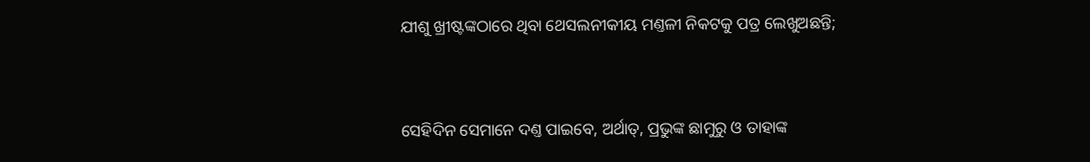ଯୀଶୁ ଖ୍ରୀଷ୍ଟଙ୍କଠାରେ ଥିବା ଥେସଲନୀକୀୟ ମଣ୍ତଳୀ ନିକଟକୁ ପତ୍ର ଲେଖୁଅଛନ୍ତି;


ସେହିଦିନ ସେମାନେ ଦଣ୍ତ ପାଇବେ, ଅର୍ଥାତ୍, ପ୍ରଭୁଙ୍କ ଛାମୁରୁ ଓ ତାହାଙ୍କ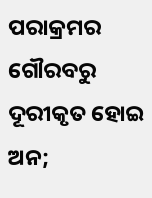ପରାକ୍ରମର ଗୌରବରୁ ଦୂରୀକୃତ ହୋଇ ଅନ;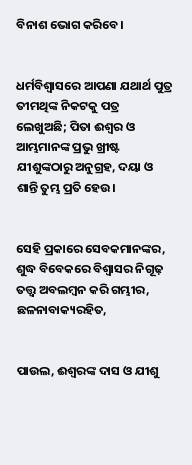ବିନାଶ ଭୋଗ କରିବେ।


ଧର୍ମବିଶ୍ଵାସରେ ଆପଣା ଯଥାର୍ଥ ପୁତ୍ର ତୀମଥିଙ୍କ ନିକଟକୁ ପତ୍ର ଲେଖୁଅଛି; ପିତା ଈଶ୍ଵର ଓ ଆମ୍ଭମାନଙ୍କ ପ୍ରଭୁ ଖ୍ରୀଷ୍ଟ ଯୀଶୁଙ୍କଠାରୁ ଅନୁଗ୍ରହ, ଦୟା ଓ ଶାନ୍ତି ତୁମ୍ଭ ପ୍ରତି ହେଉ।


ସେହି ପ୍ରକାରେ ସେବକମାନଙ୍କର, ଶୁଦ୍ଧ ବିବେକରେ ବିଶ୍ଵାସର ନିଗୂଢ଼ ତତ୍ତ୍ଵ ଅବଲମ୍ଵନ କରି ଗମ୍ଭୀର, ଛଳନାବାକ୍ୟରହିତ,


ପାଉଲ, ଈଶ୍ଵରଙ୍କ ଦାସ ଓ ଯୀଶୁ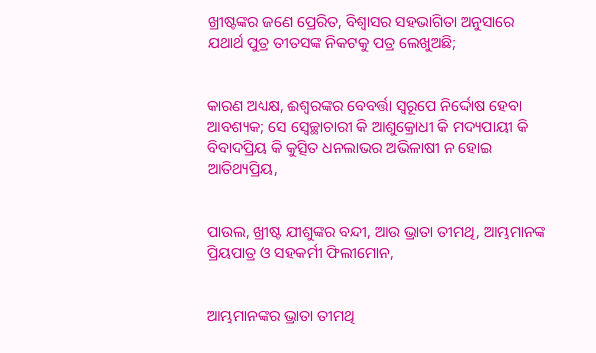ଖ୍ରୀଷ୍ଟଙ୍କର ଜଣେ ପ୍ରେରିତ, ବିଶ୍ଵାସର ସହଭାଗିତା ଅନୁସାରେ ଯଥାର୍ଥ ପୁତ୍ର ତୀତସଙ୍କ ନିକଟକୁ ପତ୍ର ଲେଖୁଅଛି;


କାରଣ ଅଧ୍ୟକ୍ଷ, ଈଶ୍ଵରଙ୍କର ବେବର୍ତ୍ତା ସ୍ଵରୂପେ ନିର୍ଦ୍ଦୋଷ ହେବା ଆବଶ୍ୟକ; ସେ ସ୍ଵେଚ୍ଛାଚାରୀ କି ଆଶୁକ୍ରୋଧୀ କି ମଦ୍ୟପାୟୀ କି ବିବାଦପ୍ରିୟ କି କୁତ୍ସିତ ଧନଲାଭର ଅଭିଳାଷୀ ନ ହୋଇ ଆତିଥ୍ୟପ୍ରିୟ,


ପାଉଲ, ଖ୍ରୀଷ୍ଟ ଯୀଶୁଙ୍କର ବନ୍ଦୀ, ଆଉ ଭ୍ରାତା ତୀମଥି, ଆମ୍ଭମାନଙ୍କ ପ୍ରିୟପାତ୍ର ଓ ସହକର୍ମୀ ଫିଲୀମୋନ,


ଆମ୍ଭମାନଙ୍କର ଭ୍ରାତା ତୀମଥି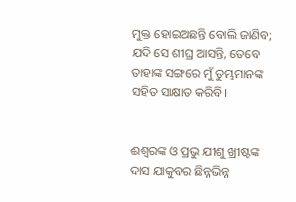ମୁକ୍ତ ହୋଇଅଛନ୍ତି ବୋଲି ଜାଣିବ; ଯଦି ସେ ଶୀଘ୍ର ଆସନ୍ତି, ତେବେ ତାହାଙ୍କ ସଙ୍ଗରେ ମୁଁ ତୁମ୍ଭମାନଙ୍କ ସହିତ ସାକ୍ଷାତ କରିବି।


ଈଶ୍ଵରଙ୍କ ଓ ପ୍ରଭୁ ଯୀଶୁ ଖ୍ରୀଷ୍ଟଙ୍କ ଦାସ ଯାକୁବର ଛିନ୍ନଭିନ୍ନ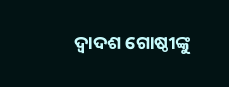ଦ୍ଵାଦଶ ଗୋଷ୍ଠୀଙ୍କୁ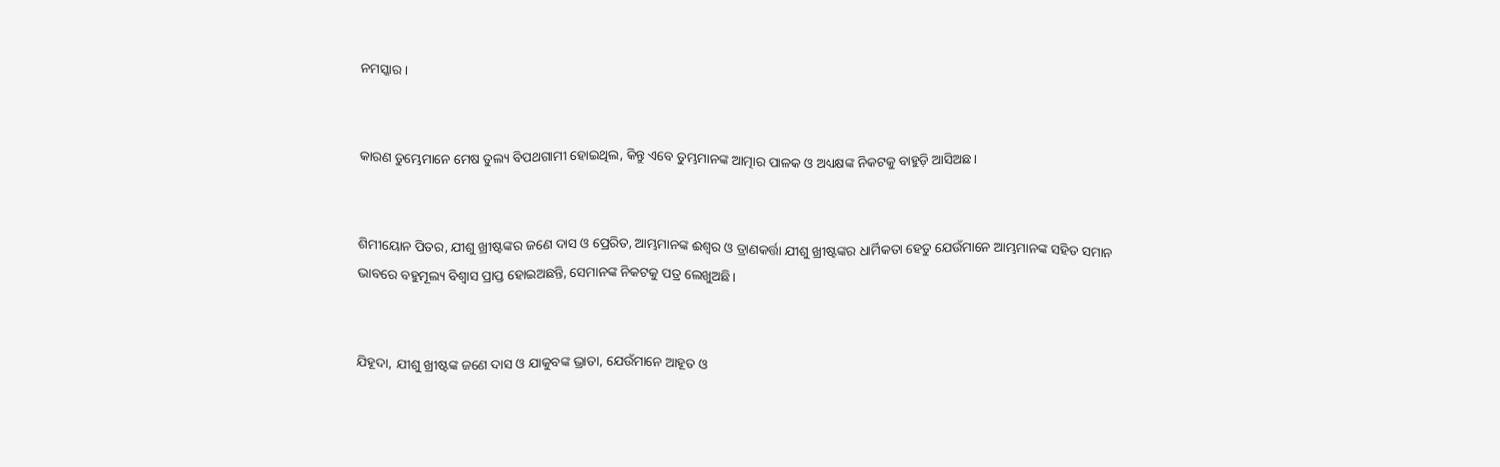ନମସ୍କାର।


କାରଣ ତୁମ୍ଭେମାନେ ମେଷ ତୁଲ୍ୟ ବିପଥଗାମୀ ହୋଇଥିଲ, କିନ୍ତୁ ଏବେ ତୁମ୍ଭମାନଙ୍କ ଆତ୍ମାର ପାଳକ ଓ ଅଧ୍ୟକ୍ଷଙ୍କ ନିକଟକୁ ବାହୁଡ଼ି ଆସିଅଛ।


ଶିମୀୟୋନ ପିତର, ଯୀଶୁ ଖ୍ରୀଷ୍ଟଙ୍କର ଜଣେ ଦାସ ଓ ପ୍ରେରିତ, ଆମ୍ଭମାନଙ୍କ ଈଶ୍ଵର ଓ ତ୍ରାଣକର୍ତ୍ତା ଯୀଶୁ ଖ୍ରୀଷ୍ଟଙ୍କର ଧାର୍ମିକତା ହେତୁ ଯେଉଁମାନେ ଆମ୍ଭମାନଙ୍କ ସହିତ ସମାନ ଭାବରେ ବହୁମୂଲ୍ୟ ବିଶ୍ଵାସ ପ୍ରାପ୍ତ ହୋଇଅଛନ୍ତି, ସେମାନଙ୍କ ନିକଟକୁ ପତ୍ର ଲେଖୁଅଛି।


ଯିହୂଦା, ଯୀଶୁ ଖ୍ରୀଷ୍ଟଙ୍କ ଜଣେ ଦାସ ଓ ଯାକୁବଙ୍କ ଭ୍ରାତା, ଯେଉଁମାନେ ଆହୂତ ଓ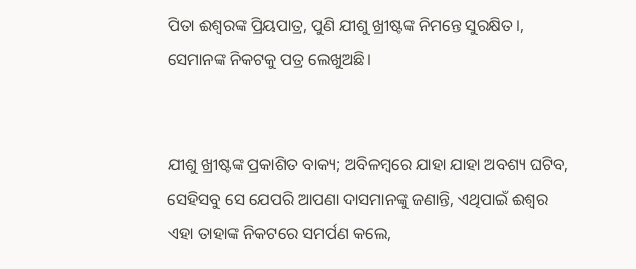ପିତା ଈଶ୍ଵରଙ୍କ ପ୍ରିୟପାତ୍ର, ପୁଣି ଯୀଶୁ ଖ୍ରୀଷ୍ଟଙ୍କ ନିମନ୍ତେ ସୁରକ୍ଷିତ।, ସେମାନଙ୍କ ନିକଟକୁ ପତ୍ର ଲେଖୁଅଛି।


ଯୀଶୁ ଖ୍ରୀଷ୍ଟଙ୍କ ପ୍ରକାଶିତ ବାକ୍ୟ; ଅବିଳମ୍ଵରେ ଯାହା ଯାହା ଅବଶ୍ୟ ଘଟିବ, ସେହିସବୁ ସେ ଯେପରି ଆପଣା ଦାସମାନଙ୍କୁ ଜଣାନ୍ତି, ଏଥିପାଇଁ ଈଶ୍ଵର ଏହା ତାହାଙ୍କ ନିକଟରେ ସମର୍ପଣ କଲେ,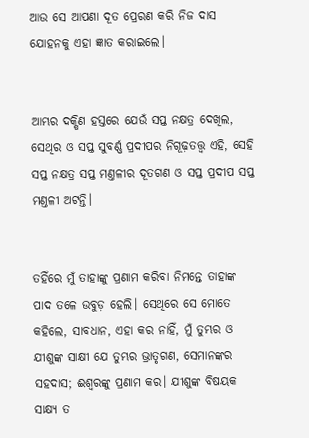ଆଉ ସେ ଆପଣା ଦୂତ ପ୍ରେରଣ କରି ନିଜ ଦାସ ଯୋହନକୁ ଏହା ଜ୍ଞାତ କରାଇଲେ।


ଆମ୍ଭର ଦକ୍ଷିଣ ହସ୍ତରେ ଯେଉଁ ସପ୍ତ ନକ୍ଷତ୍ର ଦେଖିଲ, ସେଥିର ଓ ସପ୍ତ ସୁବର୍ଣ୍ଣ ପ୍ରଦୀପର ନିଗୂଢ଼ତତ୍ତ୍ଵ ଏହି, ସେହି ସପ୍ତ ନକ୍ଷତ୍ର ସପ୍ତ ମଣ୍ତଳୀର ଦୂତଗଣ ଓ ସପ୍ତ ପ୍ରଦୀପ ସପ୍ତ ମଣ୍ତଳୀ ଅଟନ୍ତି।


ତହିଁରେ ମୁଁ ତାହାଙ୍କୁ ପ୍ରଣାମ କରିବା ନିମନ୍ତେ ତାହାଙ୍କ ପାଦ ତଳେ ଉବୁଡ଼ ହେଲି। ସେଥିରେ ସେ ମୋତେ କହିଲେ, ସାବଧାନ, ଏହା କର ନାହିଁ, ମୁଁ ତୁମ୍ଭର ଓ ଯୀଶୁଙ୍କ ସାକ୍ଷୀ ଯେ ତୁମ୍ଭର ଭ୍ରାତୃଗଣ, ସେମାନଙ୍କର ସହଦାସ; ଈଶ୍ଵରଙ୍କୁ ପ୍ରଣାମ କର। ଯୀଶୁଙ୍କ ବିଷୟକ ସାକ୍ଷ୍ୟ ତ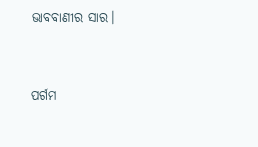ଭାବବାଣୀର ସାର।


ପର୍ଗମ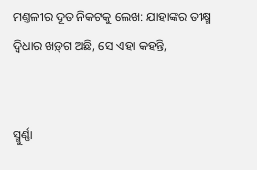ମଣ୍ତଳୀର ଦୂତ ନିକଟକୁ ଲେଖ: ଯାହାଙ୍କର ତୀକ୍ଷ୍ମ ଦ୍ଵିଧାର ଖଡ଼୍‍ଗ ଅଛି, ସେ ଏହା କହନ୍ତି,


ସ୍ମୁର୍ଣ୍ଣା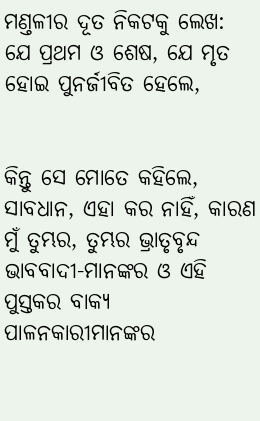ମଣ୍ତଳୀର ଦୂତ ନିକଟକୁ ଲେଖ: ଯେ ପ୍ରଥମ ଓ ଶେଷ, ଯେ ମୃତ ହୋଇ ପୁନର୍ଜୀବିତ ହେଲେ,


କିନ୍ତୁ ସେ ମୋତେ କହିଲେ, ସାବଧାନ, ଏହା କର ନାହିଁ, କାରଣ ମୁଁ ତୁମ୍ଭର, ତୁମ୍ଭର ଭ୍ରାତୃବୃନ୍ଦ ଭାବବାଦୀ-ମାନଙ୍କର ଓ ଏହି ପୁସ୍ତକର ବାକ୍ୟ ପାଳନକାରୀମାନଙ୍କର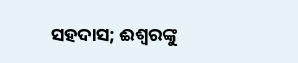ସହଦାସ; ଈଶ୍ଵରଙ୍କୁ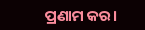ପ୍ରଣାମ କର।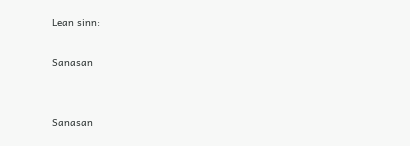Lean sinn:

Sanasan


Sanasan